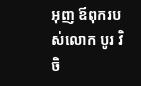អុញ ឪពុករបស់លោក បូរ វិចិ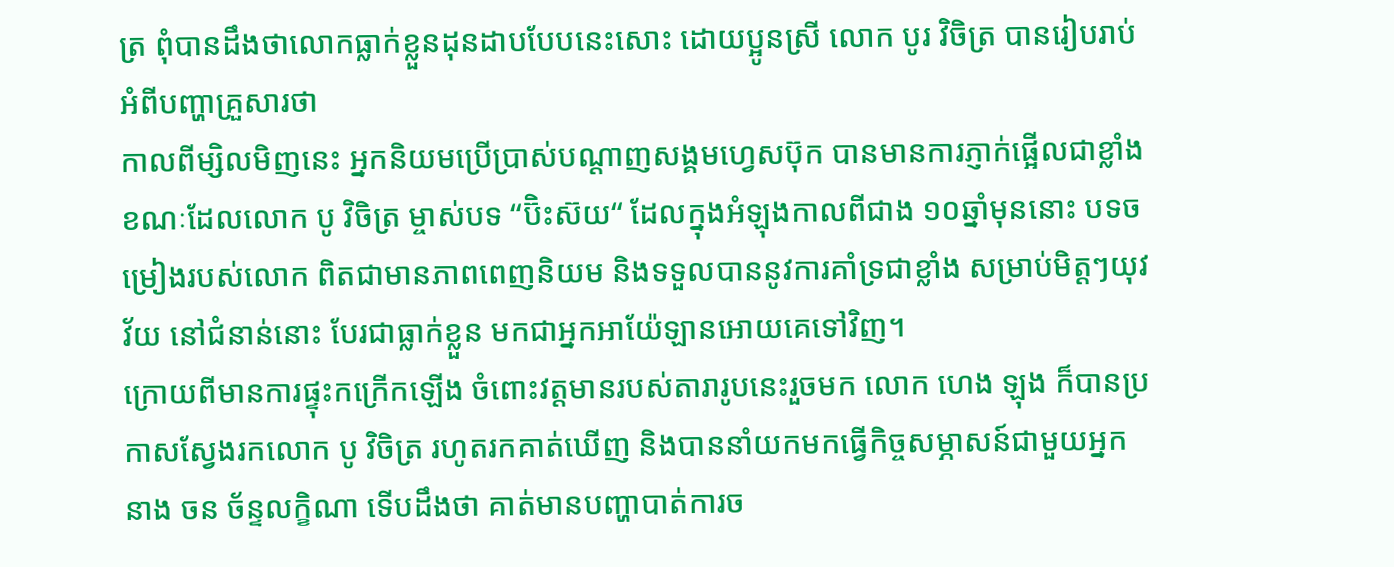ត្រ ពុំបានដឹងថាលោកធ្លាក់ខ្លួនដុនដាបបែបនេះសោះ ដោយប្អូនស្រី លោក បូរ វិចិត្រ បានរៀបរាប់អំពីបញ្ហាគ្រួសារថា
កាលពីម្សិលមិញនេះ អ្នកនិយមប្រេីប្រាស់បណ្តាញសង្គមហ្វេសប៊ុក បានមានការភ្ញាក់ផ្អើលជាខ្លាំង ខណៈដែលលោក បូ វិចិត្រ ម្ចាស់បទ “ប៊ិះស៊យ“ ដែលក្នុងអំឡុងកាលពីជាង ១០ឆ្នាំមុននោះ បទចម្រៀងរបស់លោក ពិតជាមានភាពពេញនិយម និងទទួលបាននូវការគាំទ្រជាខ្លាំង សម្រាប់មិត្ដៗយុវវ័យ នៅជំនាន់នោះ បែរជាធ្លាក់ខ្លួន មកជាអ្នកអាយ៉ែឡានអោយគេទៅវិញ។
ក្រោយពីមានការផ្ទុះកក្រើកឡេីង ចំពោះវត្តមានរបស់តារារូបនេះរួចមក លោក ហេង ឡុង ក៏បានប្រកាសស្វែងរកលោក បូ វិចិត្រ រហូតរកគាត់ឃេីញ និងបាននាំយកមកធ្វើកិច្ចសម្ភាសន៍ជាមួយអ្នកនាង ចន ច័ន្ទលក្ខិណា ទេីបដឹងថា គាត់មានបញ្ហាបាត់ការច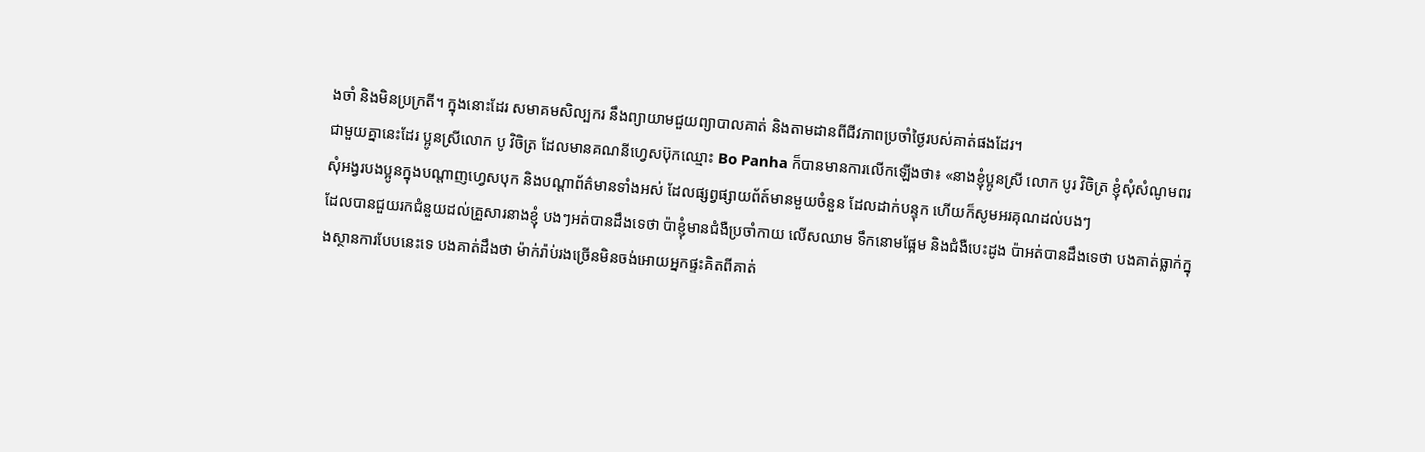ងចាំ និងមិនប្រក្រតី។ ក្នុងនោះដែរ សមាគមសិល្បករ នឹងព្យាយាមជួយព្យាបាលគាត់ និងតាមដានពីជីវភាពប្រចាំថ្ងៃរបស់គាត់ផងដែរ។
ជាមួយគ្នានេះដែរ ប្អូនស្រីលោក បូ វិចិត្រ ដែលមានគណនីហ្វេសប៊ុកឈ្មោះ Bo Panha ក៏បានមានការលេីកឡេីងថា៖ «នាងខ្ញុំប្អូនស្រី លោក បូរ វិចិត្រ ខ្ញុំសុំសំណូមពរ សុំអង្វរបងប្អូនក្នុងបណ្តាញហ្វេសបុក និងបណ្តាព័ត៌មានទាំងអស់ ដែលផ្សព្វផ្សាយព័ត៍មានមួយចំនួន ដែលដាក់បន្ទុក ហេីយក៏សូមអរគុណដល់បងៗ
ដែលបានជួយរកជំនួយដល់គ្រួសារនាងខ្ញុំ បងៗអត់បានដឹងទេថា ប៉ាខ្ញុំមានជំងឺប្រចាំកាយ លេីសឈាម ទឹកនោមផ្អែម និងជំងឺបេះដូង ប៉ាអត់បានដឹងទេថា បងគាត់ធ្លាក់ក្នុងស្ថានការបែបនេះទេ បងគាត់ដឹងថា ម៉ាក់រ៉ាប់រងច្រេីនមិនចង់អោយអ្នកផ្ទះគិតពីគាត់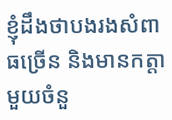ខ្ញុំដឹងថាបងរងសំពាធច្រេីន និងមានកត្តាមួយចំនួ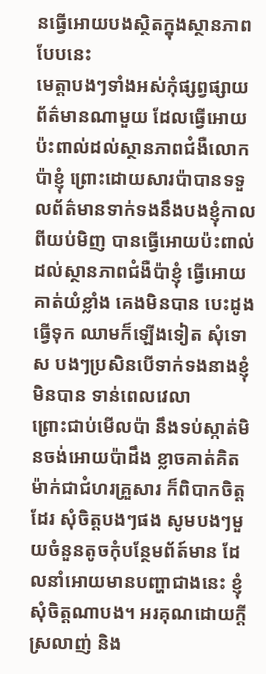នធ្វេីអោយបងស្ថិតក្នុងស្ថានភាពបែបនេះ
មេត្តាបងៗទាំងអស់កុំផ្សព្វផ្សាយព័ត៌មានណាមួយ ដែលធ្វើអោយប៉ះពាល់ដល់ស្ថានភាពជំងឺលោកប៉ាខ្ញុំ ព្រោះដោយសារប៉ាបានទទួលព័ត៌មានទាក់ទងនឹងបងខ្ញុំកាលពីយប់មិញ បានធ្វើអោយប៉ះពាល់ ដល់ស្ថានភាពជំងឺប៉ាខ្ញុំ ធ្វើអោយគាត់យំខ្លាំង គេងមិនបាន បេះដូងធ្វើទុក ឈាមក៏ឡើងទៀត សុំទោស បងៗប្រសិនបេីទាក់ទងនាងខ្ញុំមិនបាន ទាន់ពេលវេលា
ព្រោះជាប់មេីលប៉ា នឹងទប់ស្កាត់មិនចង់អោយប៉ាដឹង ខ្លាចគាត់គិត ម៉ាក់ជាជំហរគ្រួសារ ក៏ពិបាកចិត្តដែរ សុំចិត្តបងៗផង សូមបងៗមួយចំនួនតូចកុំបន្ថែមព័ត៍មាន ដែលនាំអោយមានបញ្ហាជាងនេះ ខ្ញុំសុំចិត្តណាបង។ អរគុណដោយក្តីស្រលាញ់ និង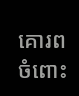គោរពចំពោះ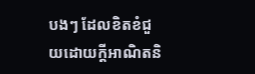បងៗ ដែលខិតខំជួយដោយក្តីអាណិតនិ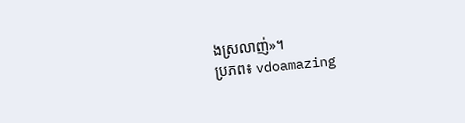ងស្រលាញ់»។
ប្រភព៖ vdoamazing